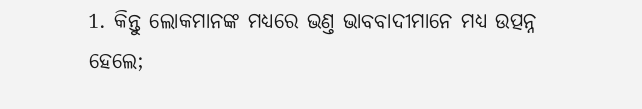1. କିନ୍ତୁ ଲୋକମାନଙ୍କ ମଧ୍ୟରେ ଭଣ୍ତ ଭାବବାଦୀମାନେ ମଧ୍ୟ ଉତ୍ପନ୍ନ ହେଲେ;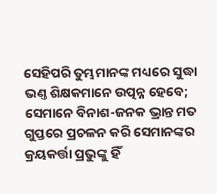ସେହିପରି ତୁମ୍ଭମାନଙ୍କ ମଧ୍ୟରେ ସୁଦ୍ଧା ଭଣ୍ତ ଶିକ୍ଷକମାନେ ଉତ୍ପନ୍ନ ହେବେ; ସେମାନେ ବିନାଶ-ଜନକ ଭ୍ରାନ୍ତ ମତ ଗୁପ୍ତରେ ପ୍ରଚଳନ କରି ସେମାନଙ୍କର କ୍ରୟକର୍ତ୍ତା ପ୍ରଭୁଙ୍କୁ ହିଁ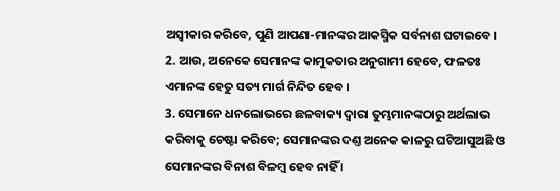ଅସ୍ଵୀକାର କରିବେ, ପୁଣି ଆପଣା-ମାନଙ୍କର ଆକସ୍ମିକ ସର୍ବନାଶ ଘଟାଇବେ ।
2. ଆଉ, ଅନେକେ ସେମାନଙ୍କ କାମୁକତାର ଅନୁଗାମୀ ହେବେ, ଫଳତଃ ଏମାନଙ୍କ ହେତୁ ସତ୍ୟ ମାର୍ଗ ନିନ୍ଦିତ ହେବ ।
3. ସେମାନେ ଧନଲୋଭରେ ଛଳବାକ୍ୟ ଦ୍ଵାରା ତୁମ୍ଭମାନଙ୍କଠାରୁ ଅର୍ଥଲାଭ କରିବାକୁ ଚେଷ୍ଟା କରିବେ; ସେମାନଙ୍କର ଦଣ୍ତ ଅନେକ କାଳରୁ ଘଟିଆସୁଅଛି ଓ ସେମାନଙ୍କର ବିନାଶ ବିଳମ୍ଵ ହେବ ନାହିଁ ।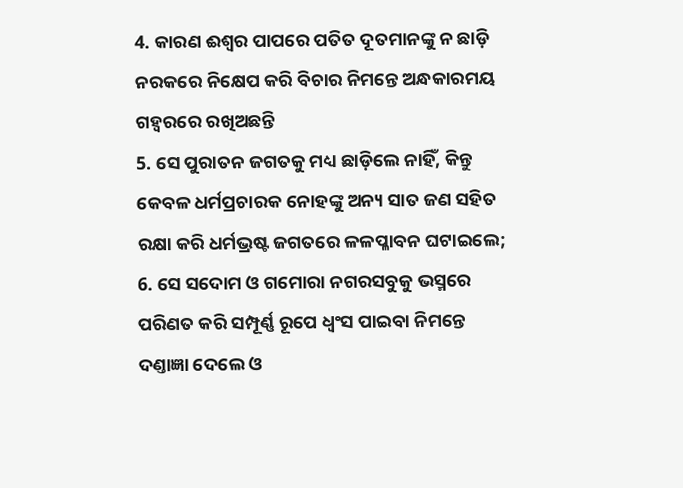4. କାରଣ ଈଶ୍ଵର ପାପରେ ପତିତ ଦୂତମାନଙ୍କୁ ନ ଛାଡ଼ି ନରକରେ ନିକ୍ଷେପ କରି ବିଚାର ନିମନ୍ତେ ଅନ୍ଧକାରମୟ ଗହ୍ଵରରେ ରଖିଅଛନ୍ତି
5. ସେ ପୁରାତନ ଜଗତକୁ ମଧ୍ୟ ଛାଡ଼ିଲେ ନାହିଁ, କିନ୍ତୁ କେବଳ ଧର୍ମପ୍ରଚାରକ ନୋହଙ୍କୁ ଅନ୍ୟ ସାତ ଜଣ ସହିତ ରକ୍ଷା କରି ଧର୍ମଭ୍ରଷ୍ଟ ଜଗତରେ ଳଳପ୍ଳାବନ ଘଟାଇଲେ;
6. ସେ ସଦୋମ ଓ ଗମୋରା ନଗରସବୁକୁ ଭସ୍ମରେ ପରିଣତ କରି ସମ୍ପୂର୍ଣ୍ଣ ରୂପେ ଧ୍ଵଂସ ପାଇବା ନିମନ୍ତେ ଦଣ୍ତାଜ୍ଞା ଦେଲେ ଓ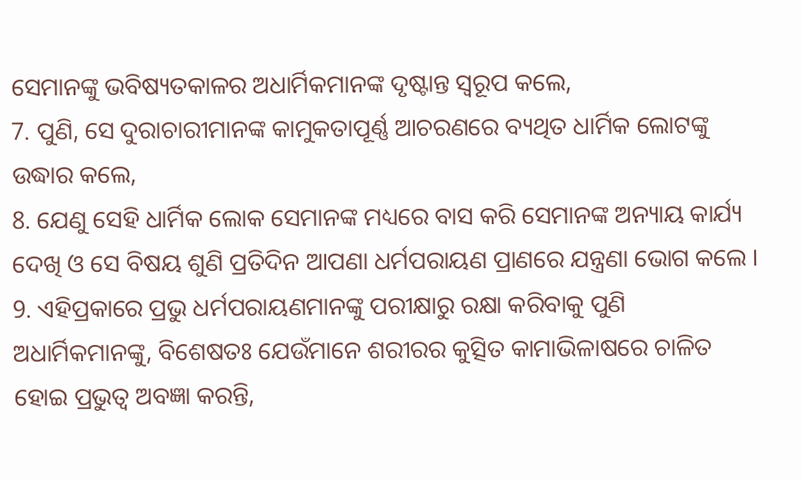ସେମାନଙ୍କୁ ଭବିଷ୍ୟତକାଳର ଅଧାର୍ମିକମାନଙ୍କ ଦୃଷ୍ଟାନ୍ତ ସ୍ଵରୂପ କଲେ,
7. ପୁଣି, ସେ ଦୁରାଚାରୀମାନଙ୍କ କାମୁକତାପୂର୍ଣ୍ଣ ଆଚରଣରେ ବ୍ୟଥିତ ଧାର୍ମିକ ଲୋଟଙ୍କୁ ଉଦ୍ଧାର କଲେ,
8. ଯେଣୁ ସେହି ଧାର୍ମିକ ଲୋକ ସେମାନଙ୍କ ମଧ୍ୟରେ ବାସ କରି ସେମାନଙ୍କ ଅନ୍ୟାୟ କାର୍ଯ୍ୟ ଦେଖି ଓ ସେ ବିଷୟ ଶୁଣି ପ୍ରତିଦିନ ଆପଣା ଧର୍ମପରାୟଣ ପ୍ରାଣରେ ଯନ୍ତ୍ରଣା ଭୋଗ କଲେ ।
9. ଏହିପ୍ରକାରେ ପ୍ରଭୁ ଧର୍ମପରାୟଣମାନଙ୍କୁ ପରୀକ୍ଷାରୁ ରକ୍ଷା କରିବାକୁ ପୁଣି ଅଧାର୍ମିକମାନଙ୍କୁ, ବିଶେଷତଃ ଯେଉଁମାନେ ଶରୀରର କୁତ୍ସିତ କାମାଭିଳାଷରେ ଚାଳିତ ହୋଇ ପ୍ରଭୁତ୍ଵ ଅବଜ୍ଞା କରନ୍ତି,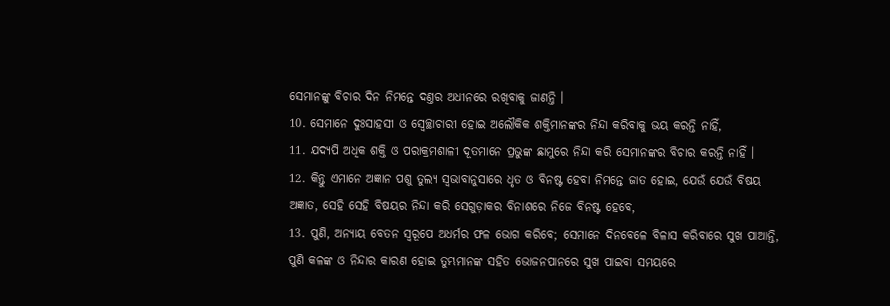ସେମାନଙ୍କୁ ବିଚାର ଦିନ ନିମନ୍ତେ ଦଣ୍ତର ଅଧୀନରେ ରଖିବାକୁ ଜାଣନ୍ତି ।
10. ସେମାନେ ଦୁଃସାହସୀ ଓ ସ୍ଵେଚ୍ଛାଚାରୀ ହୋଇ ଅଲୌକିକ ଶକ୍ତିମାନଙ୍କର ନିନ୍ଦା କରିବାକୁ ଭୟ କରନ୍ତି ନାହିଁ,
11. ଯଦ୍ୟପି ଅଧିକ ଶକ୍ତି ଓ ପରାକ୍ରମଶାଳୀ ଦୂତମାନେ ପ୍ରଭୁଙ୍କ ଛାମୁରେ ନିନ୍ଦା କରି ସେମାନଙ୍କର ବିଚାର କରନ୍ତି ନାହିଁ ।
12. କିନ୍ତୁ ଏମାନେ ଅଜ୍ଞାନ ପଶୁ ତୁଲ୍ୟ ସ୍ଵଭାବାନୁସାରେ ଧୃତ ଓ ବିନଷ୍ଟ ହେବା ନିମନ୍ତେ ଜାତ ହୋଇ, ଯେଉଁ ଯେଉଁ ବିଷୟ ଅଜ୍ଞାତ, ସେହି ସେହି ବିଷୟର ନିନ୍ଦା କରି ସେଗୁଡ଼ାକର ବିନାଶରେ ନିଜେ ବିନଷ୍ଟ ହେବେ,
13. ପୁଣି, ଅନ୍ୟାୟ ବେତନ ସ୍ଵରୂପେ ଅଧର୍ମର ଫଳ ଭୋଗ କରିବେ; ସେମାନେ ଦିନବେଳେ ବିଳାସ କରିବାରେ ସୁଖ ପାଆନ୍ତି, ପୁଣି କଳଙ୍କ ଓ ନିନ୍ଦାର କାରଣ ହୋଇ ତୁମ୍ଭମାନଙ୍କ ସହିତ ଭୋଜନପାନରେ ସୁଖ ପାଇବା ସମୟରେ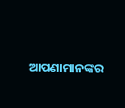ଆପଣାମାନଙ୍କର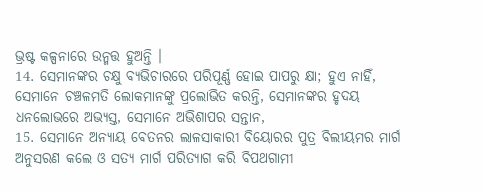ଭ୍ରଷ୍ଟ କଳ୍ପନାରେ ଉନ୍ମତ୍ତ ହୁଅନ୍ତି ।
14. ସେମାନଙ୍କର ଚକ୍ଷୁ ବ୍ୟଭିଚାରରେ ପରିପୂର୍ଣ୍ଣ ହୋଇ ପାପରୁ କ୍ଷା; ହୁଏ ନାହିଁ, ସେମାନେ ଚଞ୍ଚଳମତି ଲୋକମାନଙ୍କୁ ପ୍ରଲୋଭିତ କରନ୍ତି, ସେମାନଙ୍କର ହୃଦୟ ଧନଲୋଭରେ ଅଭ୍ୟସ୍ତ, ସେମାନେ ଅଭିଶାପର ସନ୍ତାନ,
15. ସେମାନେ ଅନ୍ୟାୟ ବେତନର ଲାଳସାକାରୀ ବିୟୋରର ପୁତ୍ର ବିଲୀୟମର ମାର୍ଗ ଅନୁସରଣ କଲେ ଓ ସତ୍ୟ ମାର୍ଗ ପରିତ୍ୟାଗ କରି ବିପଥଗାମୀ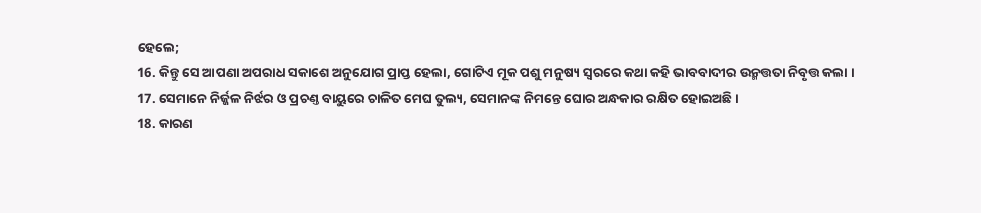ହେଲେ;
16. କିନ୍ତୁ ସେ ଆପଣା ଅପରାଧ ସକାଶେ ଅନୁଯୋଗ ପ୍ରାପ୍ତ ହେଲା, ଗୋଟିଏ ମୂକ ପଶୁ ମନୁଷ୍ୟ ସ୍ଵରରେ କଥା କହି ଭାବବାଦୀର ଉନ୍ମତ୍ତତା ନିବୃତ୍ତ କଲା ।
17. ସେମାନେ ନିର୍ଜ୍ଜଳ ନିର୍ଝର ଓ ପ୍ରଚଣ୍ତ ବାୟୁରେ ଚାଳିତ ମେଘ ତୁଲ୍ୟ, ସେମାନଙ୍କ ନିମନ୍ତେ ଘୋର ଅନ୍ଧକାର ରକ୍ଷିତ ହୋଇଅଛି ।
18. କାରଣ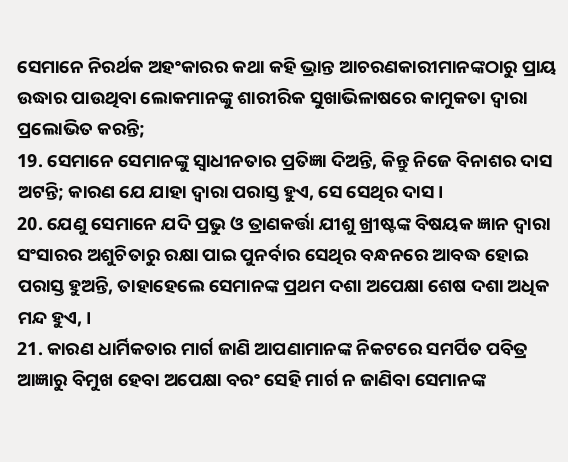ସେମାନେ ନିରର୍ଥକ ଅହଂକାରର କଥା କହି ଭ୍ରାନ୍ତ ଆଚରଣକାରୀମାନଙ୍କଠାରୁ ପ୍ରାୟ ଉଦ୍ଧାର ପାଉଥିବା ଲୋକମାନଙ୍କୁ ଶାରୀରିକ ସୁଖାଭିଳାଷରେ କାମୁକତା ଦ୍ଵାରା ପ୍ରଲୋଭିତ କରନ୍ତି;
19. ସେମାନେ ସେମାନଙ୍କୁ ସ୍ଵାଧୀନତାର ପ୍ରତିଜ୍ଞା ଦିଅନ୍ତି, କିନ୍ତୁ ନିଜେ ବିନାଶର ଦାସ ଅଟନ୍ତି; କାରଣ ଯେ ଯାହା ଦ୍ଵାରା ପରାସ୍ତ ହୁଏ, ସେ ସେଥିର ଦାସ ।
20. ଯେଣୁ ସେମାନେ ଯଦି ପ୍ରଭୁ ଓ ତ୍ରାଣକର୍ତ୍ତା ଯୀଶୁ ଖ୍ରୀଷ୍ଟଙ୍କ ବିଷୟକ ଜ୍ଞାନ ଦ୍ଵାରା ସଂସାରର ଅଶୁଚିତାରୁ ରକ୍ଷା ପାଇ ପୁନର୍ବାର ସେଥିର ବନ୍ଧନରେ ଆବଦ୍ଧ ହୋଇ ପରାସ୍ତ ହୁଅନ୍ତି, ତାହାହେଲେ ସେମାନଙ୍କ ପ୍ରଥମ ଦଶା ଅପେକ୍ଷା ଶେଷ ଦଶା ଅଧିକ ମନ୍ଦ ହୁଏ, ।
21. କାରଣ ଧାର୍ମିକତାର ମାର୍ଗ ଜାଣି ଆପଣାମାନଙ୍କ ନିକଟରେ ସମର୍ପିତ ପବିତ୍ର ଆଜ୍ଞାରୁ ବିମୁଖ ହେବା ଅପେକ୍ଷା ବରଂ ସେହି ମାର୍ଗ ନ ଜାଣିବା ସେମାନଙ୍କ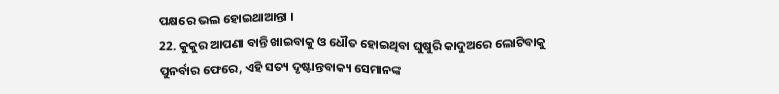ପକ୍ଷରେ ଭଲ ହୋଇଥାଆନ୍ତା ।
22. କୁକୁର ଆପଣା ବାନ୍ତି ଖାଇବାକୁ ଓ ଧୌତ ହୋଇଥିବା ଘୁଷୁରି କାଦୁଅରେ ଲୋଟିବାକୁ ପୁନର୍ବାର ଫେରେ, ଏହି ସତ୍ୟ ଦୃଷ୍ଟାନ୍ତବାକ୍ୟ ସେମାନଙ୍କ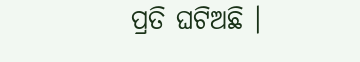ପ୍ରତି ଘଟିଅଛି ।